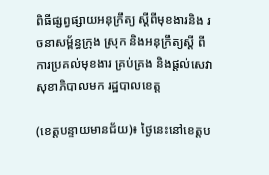ពិធីផ្សព្វផ្សាយអនុក្រឹត្យ ស្តីពីមុខងារនិង រចនាសម្ព័ន្ធក្រុង ស្រុក និងអនុក្រឹត្យស្តី ពីការប្រគល់មុខងារ គ្រប់គ្រង និងផ្តល់សេវា សុខាភិបាលមក រដ្ឋបាលខេត្ត

(ខេត្តបន្ទាយមានជ័យ)៖ ថ្ងៃនេះនៅខេត្តប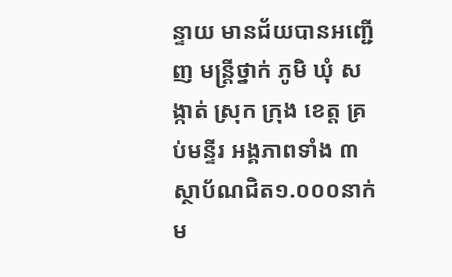ន្ទាយ មានជ័យបានអញ្ជើញ មន្ត្រីថ្នាក់ ភូមិ ឃុំ សង្កាត់ ស្រុក ក្រុង ខេត្ត គ្រប់មន្ទីរ អង្គភាពទាំង ៣ស្ថាប័ណជិត១.០០០នាក់ម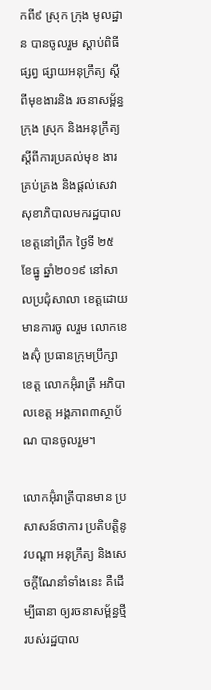កពី៩ ស្រុក ក្រុង មូលដ្ឋាន បានចូលរួម ស្តាប់ពិធីផ្សព្វ ផ្សាយអនុក្រឹត្យ ស្តីពីមុខងារនិង រចនាសម្ព័ន្ធក្រុង ស្រុក និងអនុក្រឹត្យ ស្តីពីការប្រគល់មុខ ងារគ្រប់គ្រង និងផ្តល់សេវា សុខាភិបាលមករដ្ឋបាល ខេត្តនៅព្រឹក ថ្ងៃទី ២៥ ខែធ្នូ ឆ្នាំ២០១៩ នៅសាលប្រជុំសាលា ខេត្តដោយមានការចូ លរួម លោកខេងស៊ុំ ប្រធានក្រុមប្រឹក្សាខេត្ត លោកអ៊ុំរាត្រី អភិបាលខេត្ត អង្គភាព៣ស្ថាប័ណ បានចូលរួម។

លោកអ៊ុំរាត្រីបានមាន ប្រសាសន៍ថាការ ប្រតិបត្តិនូវបណ្តា អនុក្រឹត្យ និងសេចក្តីណែនាំទាំងនេះ គឺដើម្បីធានា ឲ្យរចនាសម្ព័ន្ធថ្មី របស់រដ្ឋបាល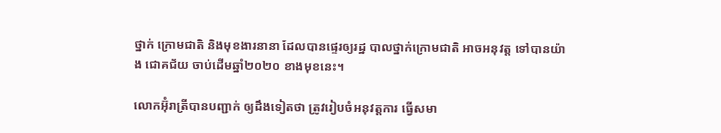ថ្នាក់ ក្រោមជាតិ និងមុខងារនានា ដែលបានផ្ទេរឲ្យរដ្ឋ បាលថ្នាក់ក្រោមជាតិ អាចអនុវត្ត ទៅបានយ៉ាង ជោគជ័យ ចាប់ដើមឆ្នាំ២០២០ ខាងមុខនេះ។

លោកអ៊ុំរាត្រីបានបញ្ជាក់ ឲ្យដឹងទៀតថា ត្រូវរៀបចំអនុវត្តការ ធ្វើសមា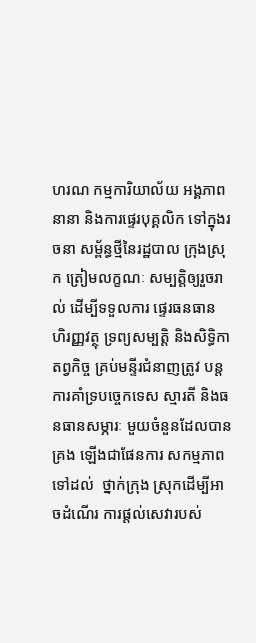ហរណ កម្មការិយាល័យ អង្គភាពនានា និងការផ្ទេរបុគ្គលិក ទៅក្នុងរចនា សម្ព័ន្ធថ្មីនៃរដ្ឋបាល ក្រុងស្រុក ត្រៀមលក្ខណៈ សម្បត្តិឲ្យរួចរាល់ ដើម្បីទទួលការ ផ្ទេរធនធាន ហិរញ្ញវត្ថុ ទ្រព្យសម្បត្តិ និងសិទ្ធិកាតព្វកិច្ច គ្រប់មន្ទីរជំនាញត្រូវ បន្តការគាំទ្របច្ចេកទេស ស្មារតី និងធនធានសម្ភារៈ មួយចំនួនដែលបានគ្រង ឡើងជាផែនការ សកម្មភាពទៅដល់  ថ្នាក់ក្រុង ស្រុកដើម្បីអាចដំណើរ ការផ្តល់សេវារបស់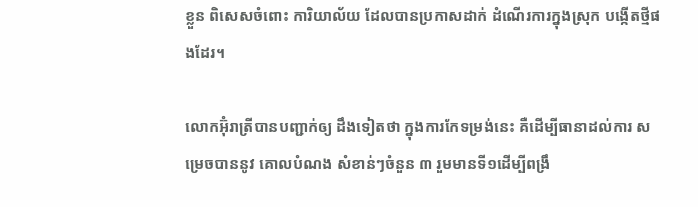ខ្លួន ពិសេសចំពោះ ការិយាល័យ ដែលបានប្រកាសដាក់ ដំណើរការក្នុងស្រុក បង្កើតថ្មីផងដែរ។

លោកអ៊ុំរាត្រីបានបញ្ជាក់ឲ្យ ដឹងទៀតថា ក្នុងការកែទម្រង់នេះ គឺដើម្បីធានាដល់ការ សម្រេចបាននូវ គោលបំណង សំខាន់ៗចំនួន ៣ រួមមានទី១ដើម្បីពង្រឹ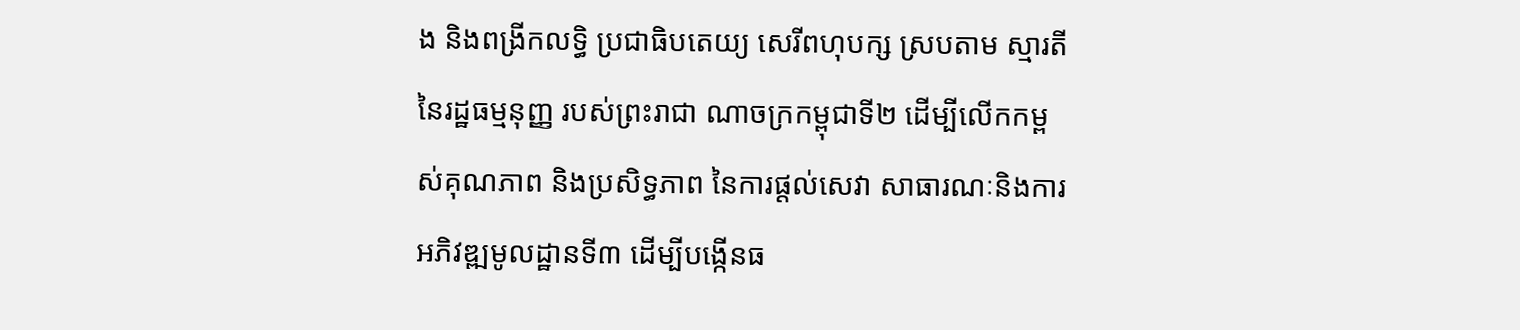ង និងពង្រីកលទ្ធិ ប្រជាធិបតេយ្យ សេរីពហុបក្ស ស្របតាម ស្មារតីនៃរដ្ឋធម្មនុញ្ញ របស់ព្រះរាជា ណាចក្រកម្ពុជាទី២ ដើម្បីលើកកម្ពស់គុណភាព និងប្រសិទ្ធភាព នៃការផ្ដល់សេវា សាធារណៈនិងការ អភិវឌ្ឍមូលដ្ឋានទី៣ ដើម្បីបង្កើនធ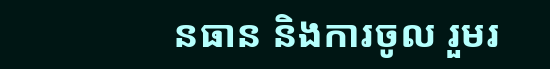នធាន និងការចូល រួមរ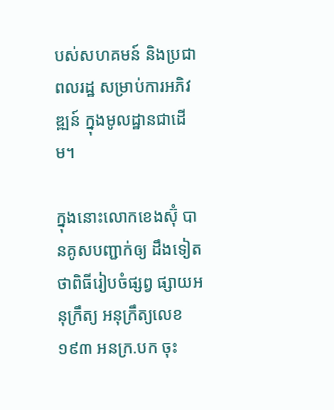បស់សហគមន៍ និងប្រជាពលរដ្ឋ សម្រាប់ការអភិវឌ្ឍន៍ ក្នុងមូលដ្ឋានជាដើម។

ក្នុងនោះលោកខេងស៊ុំ បានគូសបញ្ជាក់ឲ្យ ដឹងទៀតថាពិធីរៀបចំផ្សព្វ ផ្សាយអនុក្រឹត្យ អនុក្រឹត្យលេខ១៩៣ អនក្រ.បក ចុះ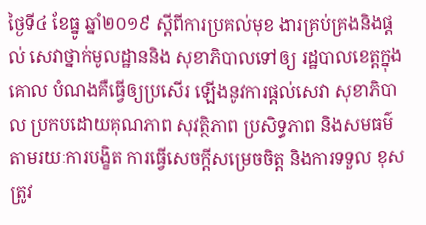ថ្ងៃទី៤ ខែធ្នូ ឆ្នាំ២០១៩ ស្តីពីការប្រគល់មុខ ងារគ្រប់គ្រងនិងផ្តល់ សេវាថ្នាក់មូលដ្ឋាននិង សុខាភិបាលទៅឲ្យ រដ្ឋបាលខេត្តក្នុងគោល បំណងគឺធ្វើឲ្យប្រសើរ ឡើងនូវការផ្តល់សេវា សុខាភិបាល ប្រកបដោយគុណភាព សុវត្ថិភាព ប្រសិទ្ធភាព និងសមធម៌ តាមរយៈការបង្ខិត ការធ្វើសេចក្តីសម្រេចចិត្ត និងការទទួល ខុសត្រូវ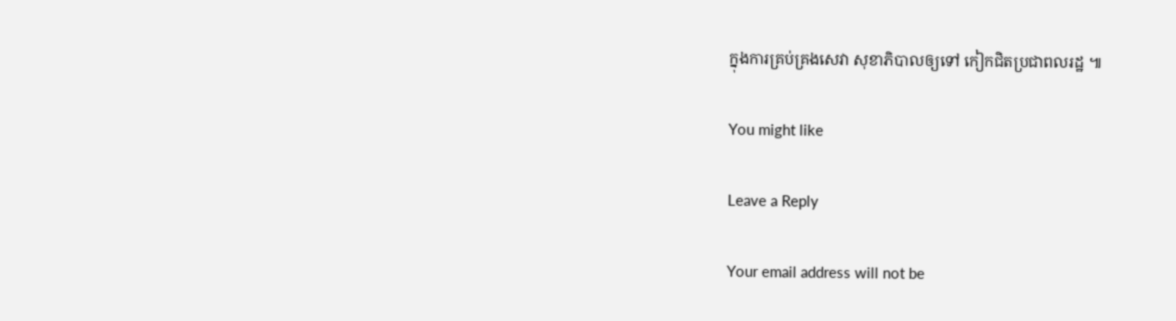ក្នុងការគ្រប់គ្រងសេវា សុខាភិបាលឲ្យទៅ កៀកជិតប្រជាពលរដ្ឋ ៕

You might like

Leave a Reply

Your email address will not be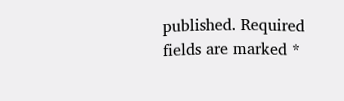published. Required fields are marked *